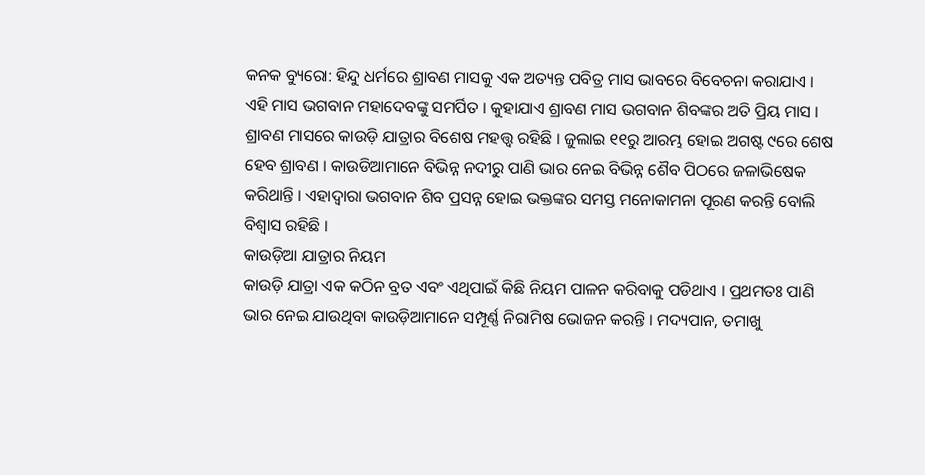କନକ ବ୍ୟୁରୋ: ହିନ୍ଦୁ ଧର୍ମରେ ଶ୍ରାବଣ ମାସକୁ ଏକ ଅତ୍ୟନ୍ତ ପବିତ୍ର ମାସ ଭାବରେ ବିବେଚନା କରାଯାଏ । ଏହି ମାସ ଭଗବାନ ମହାଦେବଙ୍କୁ ସମର୍ପିତ । କୁହାଯାଏ ଶ୍ରାବଣ ମାସ ଭଗବାନ ଶିବଙ୍କର ଅତି ପ୍ରିୟ ମାସ । ଶ୍ରାବଣ ମାସରେ କାଉଡ଼ି ଯାତ୍ରାର ବିଶେଷ ମହତ୍ତ୍ୱ ରହିଛି । ଜୁଲାଇ ୧୧ରୁ ଆରମ୍ଭ ହୋଇ ଅଗଷ୍ଟ ୯ରେ ଶେଷ ହେବ ଶ୍ରାବଣ । କାଉଡିଆମାନେ ବିଭିନ୍ନ ନଦୀରୁ ପାଣି ଭାର ନେଇ ବିଭିନ୍ନ ଶୈବ ପିଠରେ ଜଳାଭିଷେକ କରିଥାନ୍ତି । ଏହାଦ୍ୱାରା ଭଗବାନ ଶିବ ପ୍ରସନ୍ନ ହୋଇ ଭକ୍ତଙ୍କର ସମସ୍ତ ମନୋକାମନା ପୂରଣ କରନ୍ତି ବୋଲି ବିଶ୍ୱାସ ରହିଛି ।
କାଉଡ଼ିଆ ଯାତ୍ରାର ନିୟମ
କାଉଡ଼ି ଯାତ୍ରା ଏକ କଠିନ ବ୍ରତ ଏବଂ ଏଥିପାଇଁ କିଛି ନିୟମ ପାଳନ କରିବାକୁ ପଡିଥାଏ । ପ୍ରଥମତଃ ପାଣି ଭାର ନେଇ ଯାଉଥିବା କାଉଡ଼ିଆମାନେ ସମ୍ପୂର୍ଣ୍ଣ ନିରାମିଷ ଭୋଜନ କରନ୍ତି । ମଦ୍ୟପାନ, ତମାଖୁ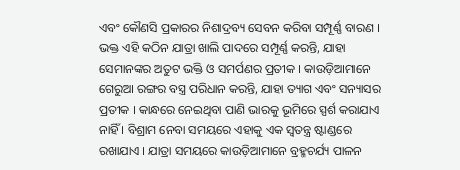ଏବଂ କୌଣସି ପ୍ରକାରର ନିଶାଦ୍ରବ୍ୟ ସେବନ କରିବା ସମ୍ପୂର୍ଣ୍ଣ ବାରଣ । ଭକ୍ତ ଏହି କଠିନ ଯାତ୍ରା ଖାଲି ପାଦରେ ସମ୍ପୂର୍ଣ୍ଣ କରନ୍ତି, ଯାହା ସେମାନଙ୍କର ଅତୁଟ ଭକ୍ତି ଓ ସମର୍ପଣର ପ୍ରତୀକ । କାଉଡ଼ିଆମାନେ ଗେରୁଆ ରଙ୍ଗର ବସ୍ତ୍ର ପରିଧାନ କରନ୍ତି, ଯାହା ତ୍ୟାଗ ଏବଂ ସନ୍ୟାସର ପ୍ରତୀକ । କାନ୍ଧରେ ନେଇଥିବା ପାଣି ଭାରକୁ ଭୂମିରେ ସ୍ପର୍ଶ କରାଯାଏ ନାହିଁ । ବିଶ୍ରାମ ନେବା ସମୟରେ ଏହାକୁ ଏକ ସ୍ୱତନ୍ତ୍ର ଷ୍ଟାଣ୍ଡରେ ରଖାଯାଏ । ଯାତ୍ରା ସମୟରେ କାଉଡ଼ିଆମାନେ ବ୍ରହ୍ମଚର୍ଯ୍ୟ ପାଳନ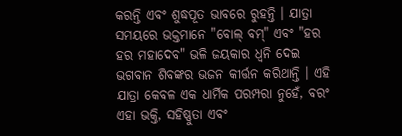କରନ୍ତି ଏବଂ ଶୁଦ୍ଧପୂତ ଭାବରେ ରୁହନ୍ତି । ଯାତ୍ରା ସମୟରେ ଭକ୍ତମାନେ "ବୋଲ୍ ବମ୍" ଏବଂ "ହର ହର ମହାଦେବ" ଭଳି ଜୟକାର ଧ୍ୱନି ଦେଇ ଭଗବାନ ଶିବଙ୍କର ଭଜନ କୀର୍ତ୍ତନ କରିଥାନ୍ତି । ଏହି ଯାତ୍ରା କେବଳ ଏକ ଧାର୍ମିକ ପରମ୍ପରା ନୁହେଁ, ବରଂ ଏହା ଭକ୍ତି, ସହିଷ୍ଣୁତା ଏବଂ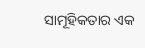ସାମୂହିକତାର ଏକ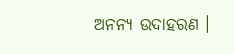ଅନନ୍ୟ ଉଦାହରଣ ।